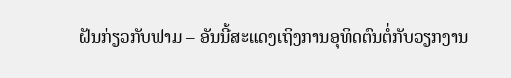ຝັນກ່ຽວກັບຟາມ – ອັນນີ້ສະແດງເຖິງການອຸທິດຕົນຕໍ່ກັບວຽກງານ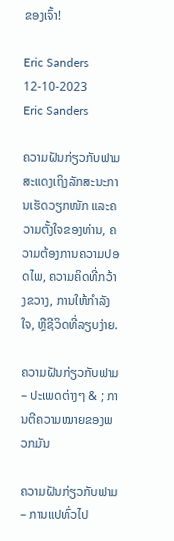ຂອງເຈົ້າ!

Eric Sanders 12-10-2023
Eric Sanders

ຄວາມຝັນກ່ຽວກັບຟາມ ສະແດງເຖິງລັກສະນະການເຮັດວຽກໜັກ ແລະຄວາມຕັ້ງໃຈຂອງທ່ານ, ຄວາມຕ້ອງການຄວາມປອດໄພ, ຄວາມຄິດທີ່ກວ້າງຂວາງ, ການໃຫ້ກຳລັງໃຈ, ຫຼືຊີວິດທີ່ລຽບງ່າຍ.

ຄວາມຝັນກ່ຽວກັບຟາມ – ປະເພດຕ່າງໆ & ; ການຕີຄວາມໝາຍຂອງພວກມັນ

ຄວາມຝັນກ່ຽວກັບຟາມ – ການແປທົ່ວໄປ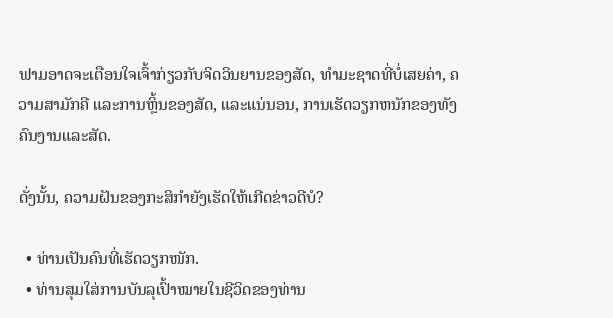ຟາມອາດຈະເຕືອນໃຈເຈົ້າກ່ຽວກັບຈິດວິນຍານຂອງສັດ, ທໍາມະຊາດທີ່ບໍ່ເສຍຄ່າ, ຄວາມສາມັກຄີ ແລະການຫຼິ້ນຂອງສັດ, ແລະແນ່ນອນ, ການເຮັດວຽກຫນັກຂອງທັງຄົນງານແລະສັດ.

ດັ່ງນັ້ນ, ຄວາມຝັນຂອງກະສິກໍາຍັງເຮັດໃຫ້ເກີດຂ່າວດີບໍ?

  • ທ່ານເປັນຄົນທີ່ເຮັດວຽກໜັກ.
  • ທ່ານສຸມໃສ່ການບັນລຸເປົ້າໝາຍໃນຊີວິດຂອງທ່ານ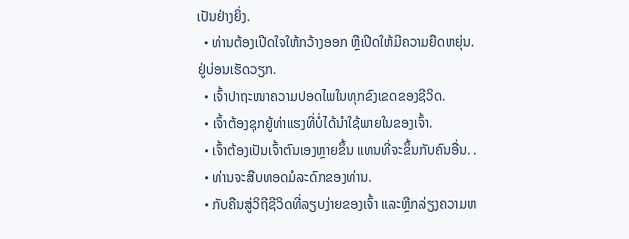ເປັນຢ່າງຍິ່ງ.
  • ທ່ານຕ້ອງເປີດໃຈໃຫ້ກວ້າງອອກ ຫຼືເປີດໃຫ້ມີຄວາມຍືດຫຍຸ່ນ. ຢູ່ບ່ອນເຮັດວຽກ.
  • ເຈົ້າປາຖະໜາຄວາມປອດໄພໃນທຸກຂົງເຂດຂອງຊີວິດ.
  • ເຈົ້າຕ້ອງຊຸກຍູ້ທ່າແຮງທີ່ບໍ່ໄດ້ນຳໃຊ້ພາຍໃນຂອງເຈົ້າ.
  • ເຈົ້າຕ້ອງເປັນເຈົ້າຕົນເອງຫຼາຍຂຶ້ນ ແທນທີ່ຈະຂຶ້ນກັບຄົນອື່ນ. .
  • ທ່ານຈະສືບທອດມໍລະດົກຂອງທ່ານ.
  • ກັບຄືນສູ່ວິຖີຊີວິດທີ່ລຽບງ່າຍຂອງເຈົ້າ ແລະຫຼີກລ່ຽງຄວາມຫ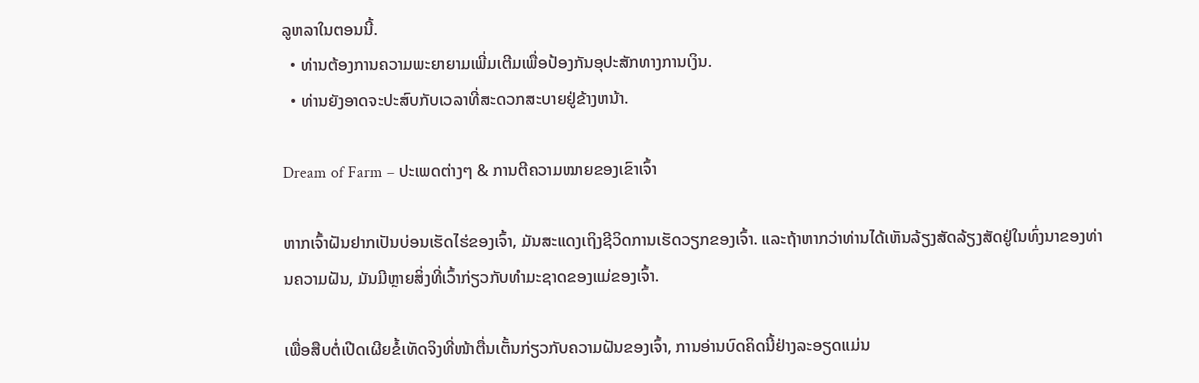ລູຫລາໃນຕອນນີ້.
  • ທ່ານຕ້ອງການຄວາມພະຍາຍາມເພີ່ມເຕີມເພື່ອປ້ອງກັນອຸປະສັກທາງການເງິນ.
  • ທ່ານຍັງອາດຈະປະສົບກັບເວລາທີ່ສະດວກສະບາຍຢູ່ຂ້າງຫນ້າ.

Dream of Farm – ປະເພດຕ່າງໆ & ການຕີຄວາມໝາຍຂອງເຂົາເຈົ້າ

ຫາກເຈົ້າຝັນຢາກເປັນບ່ອນເຮັດໄຮ່ຂອງເຈົ້າ, ມັນສະແດງເຖິງຊີວິດການເຮັດວຽກຂອງເຈົ້າ. ແລະຖ້າຫາກວ່າທ່ານໄດ້ເຫັນລ້ຽງສັດລ້ຽງສັດຢູ່ໃນທົ່ງນາຂອງທ່ານຄວາມຝັນ, ມັນມີຫຼາຍສິ່ງທີ່ເວົ້າກ່ຽວກັບທໍາມະຊາດຂອງແມ່ຂອງເຈົ້າ.

ເພື່ອສືບຕໍ່ເປີດເຜີຍຂໍ້ເທັດຈິງທີ່ໜ້າຕື່ນເຕັ້ນກ່ຽວກັບຄວາມຝັນຂອງເຈົ້າ, ການອ່ານບົດຄິດນີ້ຢ່າງລະອຽດແມ່ນ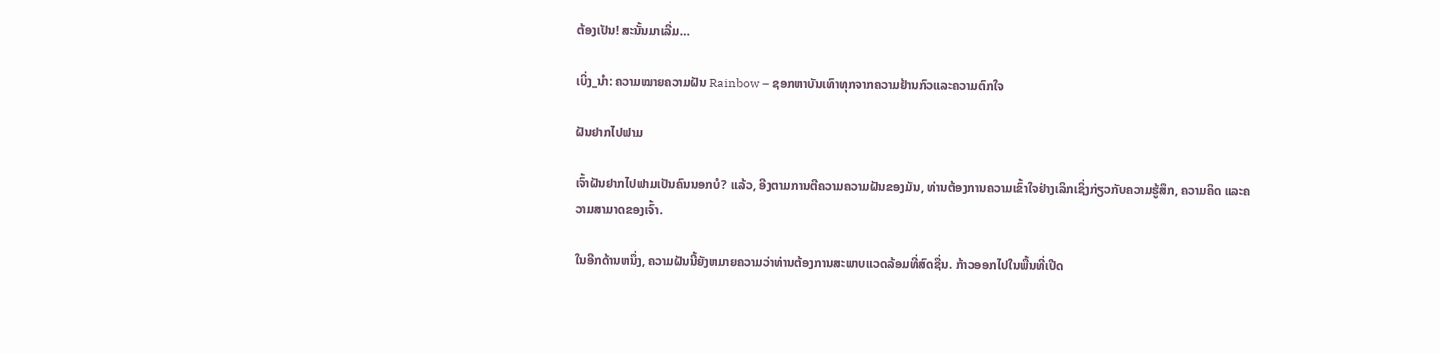ຕ້ອງເປັນ! ສະນັ້ນມາເລີ່ມ…

ເບິ່ງ_ນຳ: ຄວາມໝາຍຄວາມຝັນ Rainbow – ຊອກຫາບັນເທົາທຸກຈາກຄວາມຢ້ານກົວແລະຄວາມຕົກໃຈ

ຝັນຢາກໄປຟາມ

ເຈົ້າຝັນຢາກໄປຟາມເປັນຄົນນອກບໍ? ແລ້ວ, ອີງຕາມການຕີຄວາມຄວາມຝັນຂອງມັນ, ທ່ານຕ້ອງການຄວາມເຂົ້າໃຈຢ່າງເລິກເຊິ່ງກ່ຽວກັບຄວາມຮູ້ສຶກ, ຄວາມຄິດ ແລະຄວາມສາມາດຂອງເຈົ້າ.

ໃນອີກດ້ານຫນຶ່ງ, ຄວາມຝັນນີ້ຍັງຫມາຍຄວາມວ່າທ່ານຕ້ອງການສະພາບແວດລ້ອມທີ່ສົດຊື່ນ. ກ້າວອອກໄປໃນພື້ນທີ່ເປີດ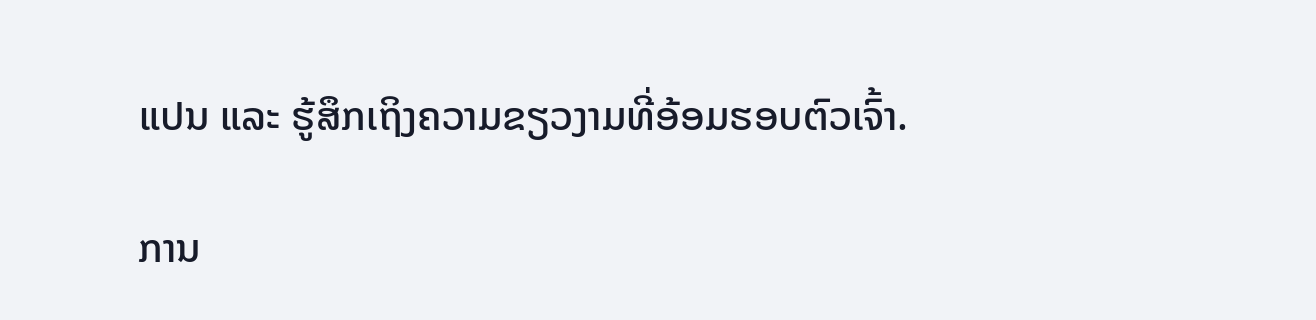ແປນ ແລະ ຮູ້ສຶກເຖິງຄວາມຂຽວງາມທີ່ອ້ອມຮອບຕົວເຈົ້າ.

ການ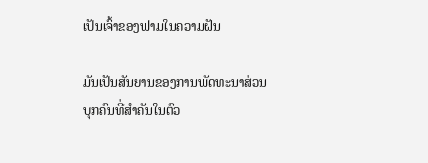ເປັນເຈົ້າຂອງຟາມໃນຄວາມຝັນ

ມັນເປັນສັນຍານຂອງການພັດທະນາສ່ວນບຸກຄົນທີ່ສຳຄັນໃນຕົວ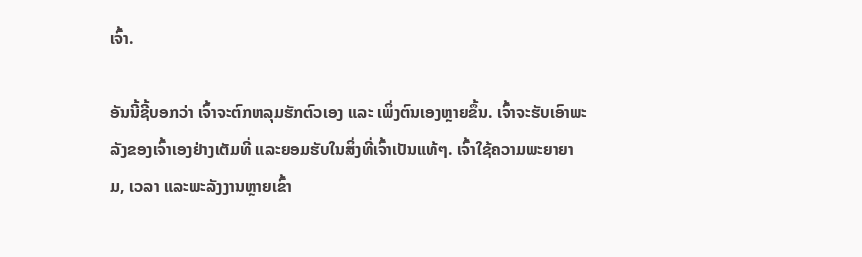ເຈົ້າ.

ອັນນີ້ຊີ້ບອກວ່າ ເຈົ້າຈະຕົກຫລຸມຮັກຕົວເອງ ແລະ ເພິ່ງຕົນເອງຫຼາຍຂຶ້ນ. ເຈົ້າຈະຮັບເອົາພະລັງຂອງເຈົ້າເອງຢ່າງເຕັມທີ່ ແລະຍອມຮັບໃນສິ່ງທີ່ເຈົ້າເປັນແທ້ໆ. ເຈົ້າໃຊ້ຄວາມພະຍາຍາມ, ເວລາ ແລະພະລັງງານຫຼາຍເຂົ້າ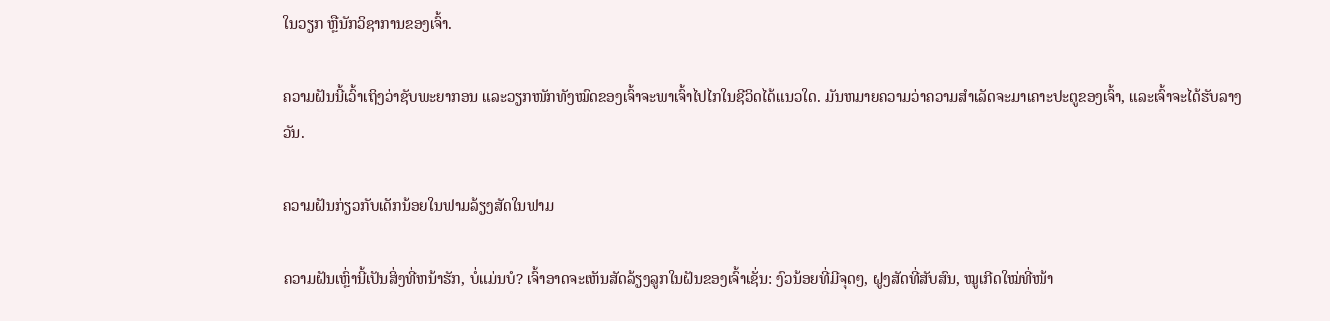ໃນວຽກ ຫຼືນັກວິຊາການຂອງເຈົ້າ.

ຄວາມຝັນນີ້ເວົ້າເຖິງວ່າຊັບພະຍາກອນ ແລະວຽກໜັກທັງໝົດຂອງເຈົ້າຈະພາເຈົ້າໄປໄກໃນຊີວິດໄດ້ແນວໃດ. ມັນຫມາຍຄວາມວ່າຄວາມສໍາເລັດຈະມາເຄາະປະຕູຂອງເຈົ້າ, ແລະເຈົ້າຈະໄດ້ຮັບລາງວັນ.

ຄວາມຝັນກ່ຽວກັບເດັກນ້ອຍໃນຟາມລ້ຽງສັດໃນຟາມ

ຄວາມຝັນເຫຼົ່ານີ້ເປັນສິ່ງທີ່ຫນ້າຮັກ, ບໍ່ແມ່ນບໍ? ເຈົ້າອາດຈະເຫັນສັດລ້ຽງລູກໃນຝັນຂອງເຈົ້າເຊັ່ນ: ງົວນ້ອຍທີ່ມີຈຸດໆ, ຝູງສັດທີ່ສັບສົນ, ໝູເກີດໃໝ່ທີ່ໜ້າ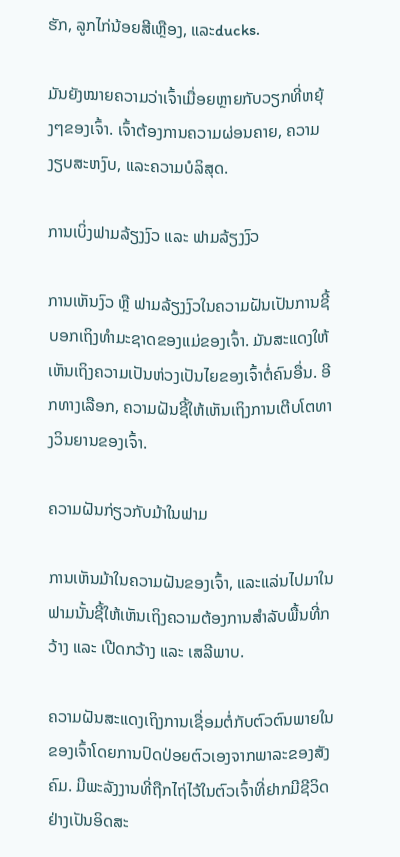ຮັກ, ລູກໄກ່ນ້ອຍສີເຫຼືອງ, ແລະducks.

ມັນຍັງໝາຍຄວາມວ່າເຈົ້າເມື່ອຍຫຼາຍກັບວຽກທີ່ຫຍຸ້ງໆຂອງເຈົ້າ. ເຈົ້າຕ້ອງການຄວາມຜ່ອນຄາຍ, ຄວາມງຽບສະຫງົບ, ແລະຄວາມບໍລິສຸດ.

ການເບິ່ງຟາມລ້ຽງງົວ ແລະ ຟາມລ້ຽງງົວ

ການເຫັນງົວ ຫຼື ຟາມລ້ຽງງົວໃນຄວາມຝັນເປັນການຊີ້ບອກເຖິງທຳມະຊາດຂອງແມ່ຂອງເຈົ້າ. ມັນສະແດງໃຫ້ເຫັນເຖິງຄວາມເປັນຫ່ວງເປັນໄຍຂອງເຈົ້າຕໍ່ຄົນອື່ນ. ອີກທາງເລືອກ, ຄວາມຝັນຊີ້ໃຫ້ເຫັນເຖິງການເຕີບໂຕທາງວິນຍານຂອງເຈົ້າ.

ຄວາມຝັນກ່ຽວກັບມ້າໃນຟາມ

ການເຫັນມ້າໃນຄວາມຝັນຂອງເຈົ້າ, ແລະແລ່ນໄປມາໃນຟາມນັ້ນຊີ້ໃຫ້ເຫັນເຖິງຄວາມຕ້ອງການສໍາລັບພື້ນທີ່ກວ້າງ ແລະ ເປີດກວ້າງ ແລະ ເສລີພາບ.

ຄວາມຝັນສະແດງເຖິງການເຊື່ອມຕໍ່ກັບຕົວຕົນພາຍໃນຂອງເຈົ້າໂດຍການປົດປ່ອຍຕົວເອງຈາກພາລະຂອງສັງຄົມ. ມີພະລັງງານທີ່ຖືກໄຖ່ໄວ້ໃນຕົວເຈົ້າທີ່ຢາກມີຊີວິດຢ່າງເປັນອິດສະ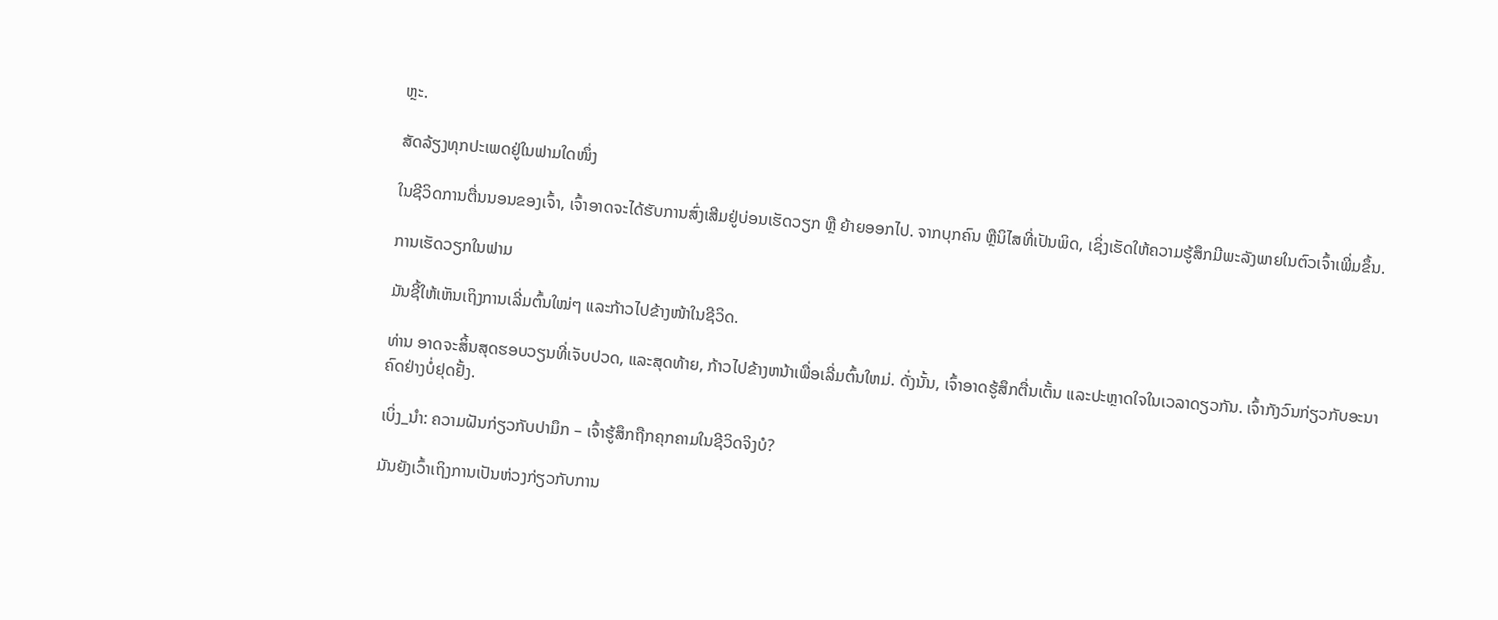ຫຼະ.

ສັດລ້ຽງທຸກປະເພດຢູ່ໃນຟາມໃດໜຶ່ງ

ໃນຊີວິດການຕື່ນນອນຂອງເຈົ້າ, ເຈົ້າອາດຈະໄດ້ຮັບການສົ່ງເສີມຢູ່ບ່ອນເຮັດວຽກ ຫຼື ຍ້າຍອອກໄປ. ຈາກບຸກຄົນ ຫຼືນິໄສທີ່ເປັນພິດ, ເຊິ່ງເຮັດໃຫ້ຄວາມຮູ້ສຶກມີພະລັງພາຍໃນຕົວເຈົ້າເພີ່ມຂຶ້ນ.

ການເຮັດວຽກໃນຟາມ

ມັນຊີ້ໃຫ້ເຫັນເຖິງການເລີ່ມຕົ້ນໃໝ່ໆ ແລະກ້າວໄປຂ້າງໜ້າໃນຊີວິດ.

ທ່ານ ອາດຈະສິ້ນສຸດຮອບວຽນທີ່ເຈັບປວດ, ແລະສຸດທ້າຍ, ກ້າວໄປຂ້າງຫນ້າເພື່ອເລີ່ມຕົ້ນໃຫມ່. ດັ່ງນັ້ນ, ເຈົ້າອາດຮູ້ສຶກຕື່ນເຕັ້ນ ແລະປະຫຼາດໃຈໃນເວລາດຽວກັນ. ເຈົ້າກັງວົນກ່ຽວກັບອະນາຄົດຢ່າງບໍ່ຢຸດຢັ້ງ.

ເບິ່ງ_ນຳ: ຄວາມຝັນກ່ຽວກັບປາມຶກ – ເຈົ້າຮູ້ສຶກຖືກຄຸກຄາມໃນຊີວິດຈິງບໍ?

ມັນຍັງເວົ້າເຖິງການເປັນຫ່ວງກ່ຽວກັບການ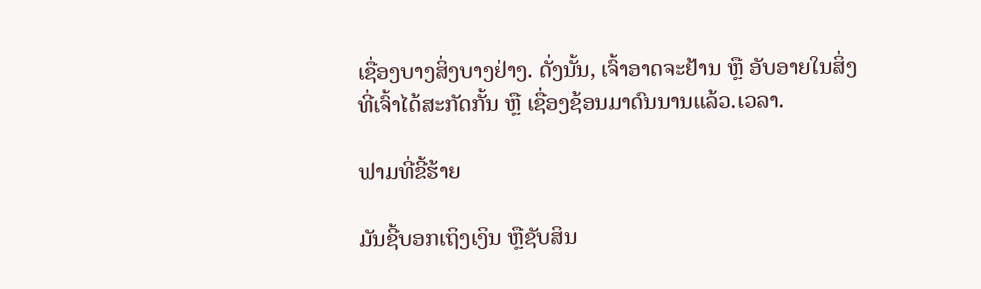ເຊື່ອງບາງສິ່ງບາງຢ່າງ. ດັ່ງນັ້ນ, ເຈົ້າອາດຈະຢ້ານ ຫຼື ອັບອາຍໃນສິ່ງທີ່ເຈົ້າໄດ້ສະກັດກັ້ນ ຫຼື ເຊື່ອງຊ້ອນມາດົນນານແລ້ວ.ເວລາ.

ຟາມທີ່ຂີ້ຮ້າຍ

ມັນຊີ້ບອກເຖິງເງິນ ຫຼືຊັບສິນ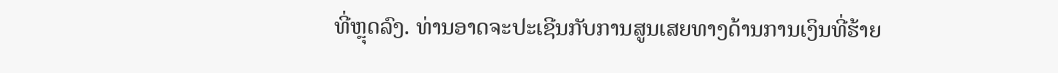ທີ່ຫຼຸດລົງ. ທ່ານອາດຈະປະເຊີນກັບການສູນເສຍທາງດ້ານການເງິນທີ່ຮ້າຍ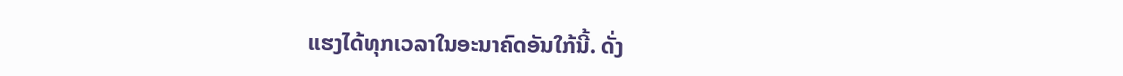ແຮງໄດ້ທຸກເວລາໃນອະນາຄົດອັນໃກ້ນີ້. ດັ່ງ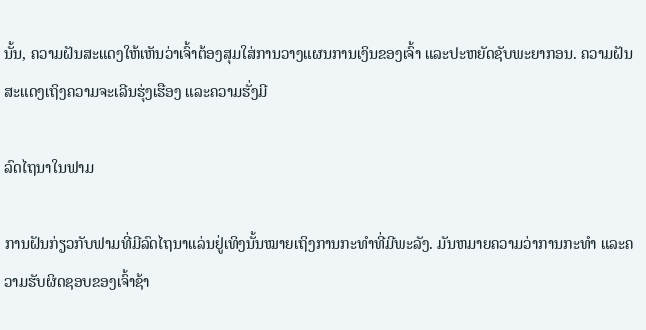ນັ້ນ, ຄວາມຝັນສະແດງໃຫ້ເຫັນວ່າເຈົ້າຕ້ອງສຸມໃສ່ການວາງແຜນການເງິນຂອງເຈົ້າ ແລະປະຫຍັດຊັບພະຍາກອນ. ຄວາມຝັນສະແດງເຖິງຄວາມຈະເລີນຮຸ່ງເຮືອງ ແລະຄວາມຮັ່ງມີ

ລົດໄຖນາໃນຟາມ

ການຝັນກ່ຽວກັບຟາມທີ່ມີລົດໄຖນາແລ່ນຢູ່ເທິງນັ້ນໝາຍເຖິງການກະທຳທີ່ມີພະລັງ. ມັນຫມາຍຄວາມວ່າການກະທໍາ ແລະຄວາມຮັບຜິດຊອບຂອງເຈົ້າຊ້າ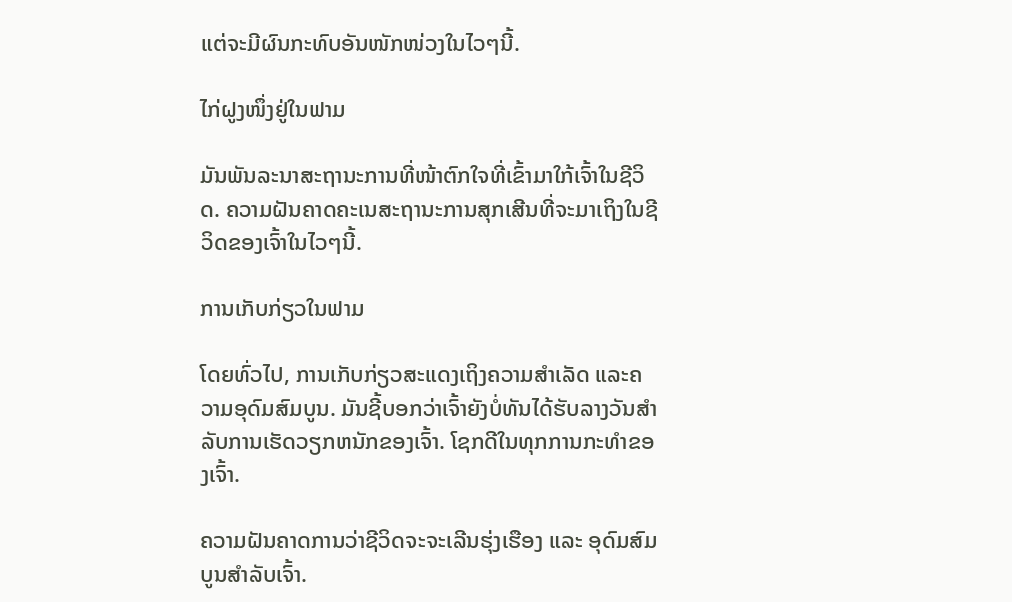ແຕ່ຈະມີຜົນກະທົບອັນໜັກໜ່ວງໃນໄວໆນີ້.

ໄກ່ຝູງໜຶ່ງຢູ່ໃນຟາມ

ມັນພັນລະນາສະຖານະການທີ່ໜ້າຕົກໃຈທີ່ເຂົ້າມາໃກ້ເຈົ້າໃນຊີວິດ. ຄວາມຝັນຄາດຄະເນສະຖານະການສຸກເສີນທີ່ຈະມາເຖິງໃນຊີວິດຂອງເຈົ້າໃນໄວໆນີ້.

ການເກັບກ່ຽວໃນຟາມ

ໂດຍທົ່ວໄປ, ການເກັບກ່ຽວສະແດງເຖິງຄວາມສຳເລັດ ແລະຄວາມອຸດົມສົມບູນ. ມັນຊີ້ບອກວ່າເຈົ້າຍັງບໍ່ທັນໄດ້ຮັບລາງວັນສໍາລັບການເຮັດວຽກຫນັກຂອງເຈົ້າ. ໂຊກດີໃນທຸກການກະທຳຂອງເຈົ້າ.

ຄວາມຝັນຄາດການວ່າຊີວິດຈະຈະເລີນຮຸ່ງເຮືອງ ແລະ ອຸດົມສົມບູນສຳລັບເຈົ້າ.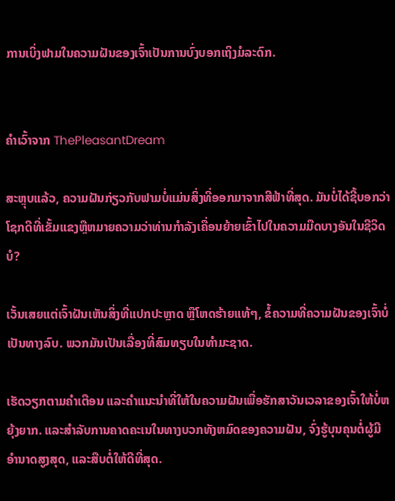ການເບິ່ງຟາມໃນຄວາມຝັນຂອງເຈົ້າເປັນການບົ່ງບອກເຖິງມໍລະດົກ.


ຄໍາເວົ້າຈາກ ThePleasantDream

ສະຫຼຸບແລ້ວ, ຄວາມຝັນກ່ຽວກັບຟາມບໍ່ແມ່ນສິ່ງທີ່ອອກມາຈາກສີຟ້າທີ່ສຸດ. ມັນບໍ່ໄດ້ຊີ້ບອກວ່າໂຊກດີທີ່ເຂັ້ມແຂງຫຼືຫມາຍຄວາມວ່າທ່ານກໍາລັງເຄື່ອນຍ້າຍເຂົ້າໄປໃນຄວາມມືດບາງອັນໃນຊີວິດບໍ?

ເວັ້ນເສຍແຕ່ເຈົ້າຝັນເຫັນສິ່ງທີ່ແປກປະຫຼາດ ຫຼືໂຫດຮ້າຍແທ້ໆ, ຂໍ້ຄວາມທີ່ຄວາມຝັນຂອງເຈົ້າບໍ່ເປັນທາງລົບ. ພວກມັນເປັນເລື່ອງທີ່ສົມທຽບໃນທຳມະຊາດ.

ເຮັດວຽກຕາມຄຳເຕືອນ ແລະຄຳແນະນຳທີ່ໃຫ້ໃນຄວາມຝັນເພື່ອຮັກສາວັນເວລາຂອງເຈົ້າໃຫ້ບໍ່ຫຍຸ້ງຍາກ. ແລະສໍາລັບການຄາດຄະເນໃນທາງບວກທັງຫມົດຂອງຄວາມຝັນ, ຈົ່ງຮູ້ບຸນຄຸນຕໍ່ຜູ້ມີອໍານາດສູງສຸດ, ແລະສືບຕໍ່ໃຫ້ດີທີ່ສຸດ.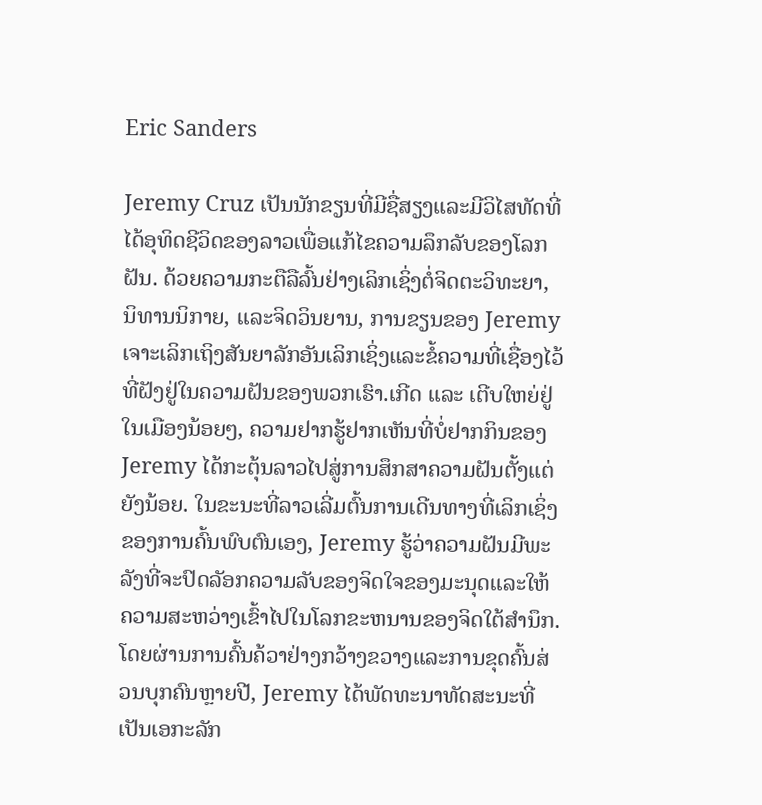Eric Sanders

Jeremy Cruz ເປັນນັກຂຽນທີ່ມີຊື່ສຽງແລະມີວິໄສທັດທີ່ໄດ້ອຸທິດຊີວິດຂອງລາວເພື່ອແກ້ໄຂຄວາມລຶກລັບຂອງໂລກຝັນ. ດ້ວຍຄວາມກະຕືລືລົ້ນຢ່າງເລິກເຊິ່ງຕໍ່ຈິດຕະວິທະຍາ, ນິທານນິກາຍ, ແລະຈິດວິນຍານ, ການຂຽນຂອງ Jeremy ເຈາະເລິກເຖິງສັນຍາລັກອັນເລິກເຊິ່ງແລະຂໍ້ຄວາມທີ່ເຊື່ອງໄວ້ທີ່ຝັງຢູ່ໃນຄວາມຝັນຂອງພວກເຮົາ.ເກີດ ແລະ ເຕີບໃຫຍ່ຢູ່ໃນເມືອງນ້ອຍໆ, ຄວາມຢາກຮູ້ຢາກເຫັນທີ່ບໍ່ຢາກກິນຂອງ Jeremy ໄດ້ກະຕຸ້ນລາວໄປສູ່ການສຶກສາຄວາມຝັນຕັ້ງແຕ່ຍັງນ້ອຍ. ໃນຂະນະທີ່ລາວເລີ່ມຕົ້ນການເດີນທາງທີ່ເລິກເຊິ່ງຂອງການຄົ້ນພົບຕົນເອງ, Jeremy ຮູ້ວ່າຄວາມຝັນມີພະລັງທີ່ຈະປົດລັອກຄວາມລັບຂອງຈິດໃຈຂອງມະນຸດແລະໃຫ້ຄວາມສະຫວ່າງເຂົ້າໄປໃນໂລກຂະຫນານຂອງຈິດໃຕ້ສໍານຶກ.ໂດຍຜ່ານການຄົ້ນຄ້ວາຢ່າງກວ້າງຂວາງແລະການຂຸດຄົ້ນສ່ວນບຸກຄົນຫຼາຍປີ, Jeremy ໄດ້ພັດທະນາທັດສະນະທີ່ເປັນເອກະລັກ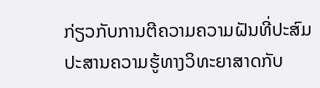ກ່ຽວກັບການຕີຄວາມຄວາມຝັນທີ່ປະສົມປະສານຄວາມຮູ້ທາງວິທະຍາສາດກັບ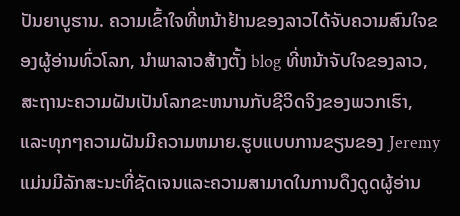ປັນຍາບູຮານ. ຄວາມເຂົ້າໃຈທີ່ຫນ້າຢ້ານຂອງລາວໄດ້ຈັບຄວາມສົນໃຈຂອງຜູ້ອ່ານທົ່ວໂລກ, ນໍາພາລາວສ້າງຕັ້ງ blog ທີ່ຫນ້າຈັບໃຈຂອງລາວ, ສະຖານະຄວາມຝັນເປັນໂລກຂະຫນານກັບຊີວິດຈິງຂອງພວກເຮົາ, ແລະທຸກໆຄວາມຝັນມີຄວາມຫມາຍ.ຮູບແບບການຂຽນຂອງ Jeremy ແມ່ນມີລັກສະນະທີ່ຊັດເຈນແລະຄວາມສາມາດໃນການດຶງດູດຜູ້ອ່ານ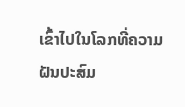ເຂົ້າໄປໃນໂລກທີ່ຄວາມຝັນປະສົມ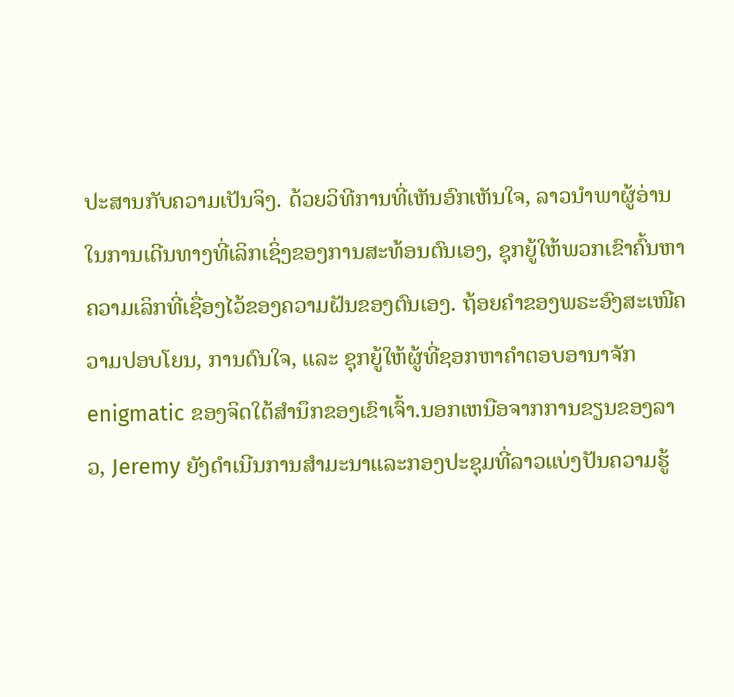ປະສານກັບຄວາມເປັນຈິງ. ດ້ວຍວິທີການທີ່ເຫັນອົກເຫັນໃຈ, ລາວນໍາພາຜູ້ອ່ານໃນການເດີນທາງທີ່ເລິກເຊິ່ງຂອງການສະທ້ອນຕົນເອງ, ຊຸກຍູ້ໃຫ້ພວກເຂົາຄົ້ນຫາຄວາມເລິກທີ່ເຊື່ອງໄວ້ຂອງຄວາມຝັນຂອງຕົນເອງ. ຖ້ອຍຄຳຂອງພຣະອົງສະເໜີຄວາມປອບໂຍນ, ການດົນໃຈ, ແລະ ຊຸກຍູ້ໃຫ້ຜູ້ທີ່ຊອກຫາຄຳຕອບອານາຈັກ enigmatic ຂອງຈິດໃຕ້ສໍານຶກຂອງເຂົາເຈົ້າ.ນອກເຫນືອຈາກການຂຽນຂອງລາວ, Jeremy ຍັງດໍາເນີນການສໍາມະນາແລະກອງປະຊຸມທີ່ລາວແບ່ງປັນຄວາມຮູ້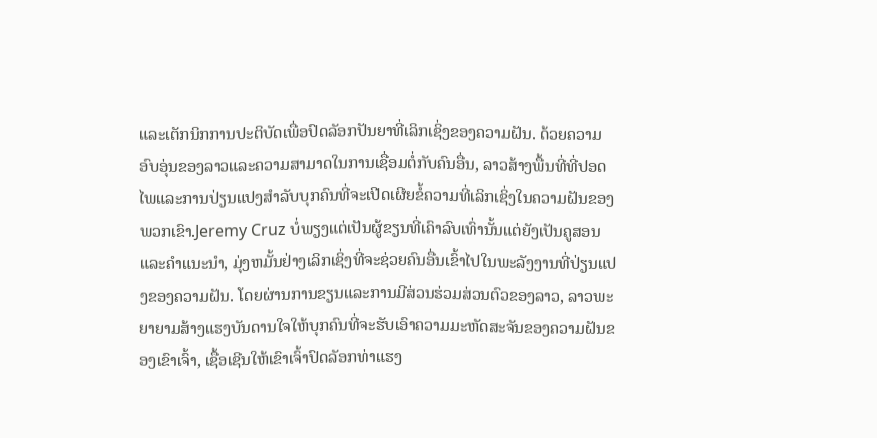ແລະເຕັກນິກການປະຕິບັດເພື່ອປົດລັອກປັນຍາທີ່ເລິກເຊິ່ງຂອງຄວາມຝັນ. ດ້ວຍຄວາມອົບອຸ່ນຂອງລາວແລະຄວາມສາມາດໃນການເຊື່ອມຕໍ່ກັບຄົນອື່ນ, ລາວສ້າງພື້ນທີ່ທີ່ປອດໄພແລະການປ່ຽນແປງສໍາລັບບຸກຄົນທີ່ຈະເປີດເຜີຍຂໍ້ຄວາມທີ່ເລິກເຊິ່ງໃນຄວາມຝັນຂອງພວກເຂົາ.Jeremy Cruz ບໍ່ພຽງແຕ່ເປັນຜູ້ຂຽນທີ່ເຄົາລົບເທົ່ານັ້ນແຕ່ຍັງເປັນຄູສອນແລະຄໍາແນະນໍາ, ມຸ່ງຫມັ້ນຢ່າງເລິກເຊິ່ງທີ່ຈະຊ່ວຍຄົນອື່ນເຂົ້າໄປໃນພະລັງງານທີ່ປ່ຽນແປງຂອງຄວາມຝັນ. ໂດຍຜ່ານການຂຽນແລະການມີສ່ວນຮ່ວມສ່ວນຕົວຂອງລາວ, ລາວພະຍາຍາມສ້າງແຮງບັນດານໃຈໃຫ້ບຸກຄົນທີ່ຈະຮັບເອົາຄວາມມະຫັດສະຈັນຂອງຄວາມຝັນຂອງເຂົາເຈົ້າ, ເຊື້ອເຊີນໃຫ້ເຂົາເຈົ້າປົດລັອກທ່າແຮງ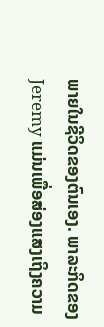ພາຍໃນຊີວິດຂອງຕົນເອງ. ພາລະກິດຂອງ Jeremy ແມ່ນເພື່ອສ່ອງແສງເຖິງຄວາມ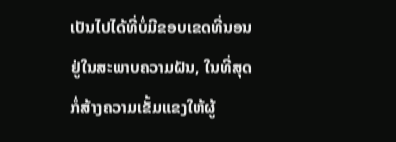ເປັນໄປໄດ້ທີ່ບໍ່ມີຂອບເຂດທີ່ນອນຢູ່ໃນສະພາບຄວາມຝັນ, ໃນທີ່ສຸດກໍ່ສ້າງຄວາມເຂັ້ມແຂງໃຫ້ຜູ້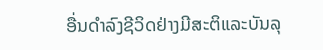ອື່ນດໍາລົງຊີວິດຢ່າງມີສະຕິແລະບັນລຸ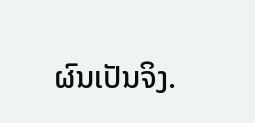ຜົນເປັນຈິງ.